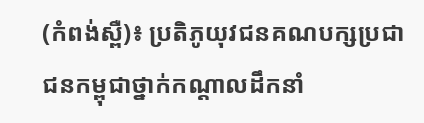(កំពង់ស្ពឺ)៖ ប្រតិភូយុវជនគណបក្សប្រជាជនកម្ពុជាថ្នាក់កណ្តាលដឹកនាំ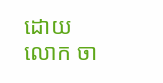ដោយលោក ចា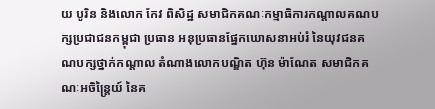យ បូរិន និងលោក កែវ ពិសិដ្ឋ សមាជិកគណៈកម្មាធិការកណ្តាលគណបក្សប្រជាជនកម្ពុជា ប្រធាន អនុប្រធានផ្នែកឃោសនាអប់រំ នៃយុវជនគណបក្សថ្នាក់កណ្តាល តំណាងលោកបណ្ឌិត ហ៊ុន ម៉ាណែត សមាជិកគណៈអចិន្ត្រៃយ៍ នៃគ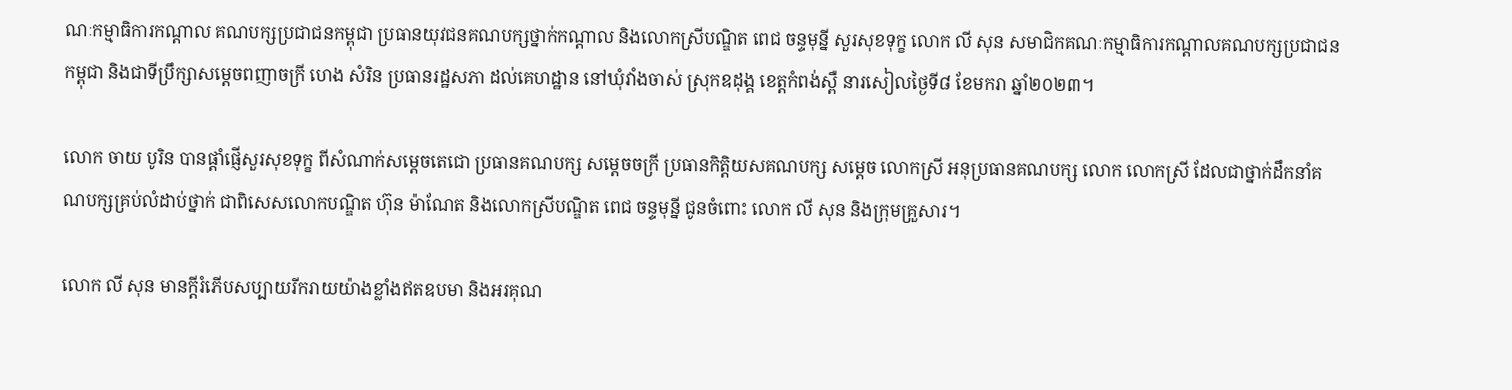ណៈកម្មាធិការកណ្តាល គណបក្សប្រជាជនកម្ពុជា ប្រធានយុវជនគណបក្សថ្នាក់កណ្តាល និងលោកស្រីបណ្ឌិត ពេជ ចន្ទមុន្នី សួរសុខទុក្ខ លោក លី សុន សមាជិកគណៈកម្មាធិការកណ្តាលគណបក្សប្រជាជនកម្ពុជា និងជាទីប្រឹក្សាសម្តេចពញាចក្រី ហេង សំរិន ប្រធានរដ្ឋសភា ដល់គេហដ្ឋាន នៅឃុំវាំងចាស់ ស្រុកឧដុង្គ ខេត្តកំពង់ស្ពឺ នារសៀលថ្ងៃទី៨ ខែមករា ឆ្នាំ២០២៣។

លោក ចាយ បូរិន បានផ្តាំផ្ញើសួរសុខទុក្ខ ពីសំណាក់សម្តេចតេជោ ប្រធានគណបក្ស សម្តេចចក្រី ប្រធានកិត្តិយសគណបក្ស សម្តេច លោកស្រី អនុប្រធានគណបក្ស លោក លោកស្រី ដែលជាថ្នាក់ដឹកនាំគណបក្សគ្រប់លំដាប់ថ្នាក់ ជាពិសេសលោកបណ្ឌិត ហ៊ុន ម៉ាណែត និងលោកស្រីបណ្ឌិត ពេជ ចន្ទមុន្នី ជូនចំពោះ លោក លី សុន និងក្រុមគ្រួសារ។

លោក លី សុន មានក្តីរំភើបសប្បាយរីករាយយ៉ាងខ្លាំងឥតឧបមា និងអរគុណ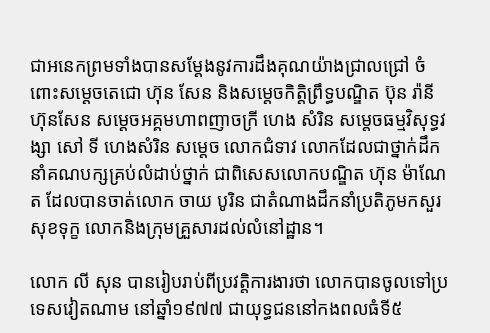ជាអនេកព្រមទាំងបានសម្តែងនូវការដឹងគុណយ៉ាងជ្រាលជ្រៅ ចំពោះសម្តេចតេជោ ហ៊ុន សែន និងសម្តេចកិត្តិព្រឹទ្ធបណ្ឌិត ប៊ុន រ៉ានី ហ៊ុនសែន សម្តេចអគ្គមហាពញាចក្រី ហេង សំរិន សម្តេចធម្មវិសុទ្ធវង្សា សៅ ទី ហេងសំរិន សម្តេច លោកជំទាវ លោកដែលជាថ្នាក់ដឹកនាំគណបក្សគ្រប់លំដាប់ថ្នាក់ ជាពិសេសលោកបណ្ឌិត ហ៊ុន ម៉ាណែត ដែលបានចាត់លោក ចាយ បូរិន ជាតំណាងដឹកនាំប្រតិភូមកសួរសុខទុក្ខ លោកនិងក្រុមគ្រួសារដល់លំនៅដ្ឋាន។

លោក លី សុន បានរៀបរាប់ពីប្រវត្តិការងារថា លោកបានចូលទៅប្រទេសវៀតណាម នៅឆ្នាំ១៩៧៧ ជាយុទ្ធជននៅកងពលធំទី៥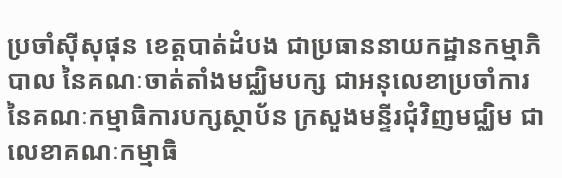ប្រចាំស៊ីសុផុន ខេត្តបាត់ដំបង ជាប្រធាននាយកដ្ឋានកម្មាភិបាល នៃគណៈចាត់តាំងមជ្ឈិមបក្ស ជាអនុលេខាប្រចាំការ នៃគណៈកម្មាធិការបក្សស្ថាប័ន ក្រសួងមន្ទីរជុំវិញមជ្ឈិម ជាលេខាគណៈកម្មាធិ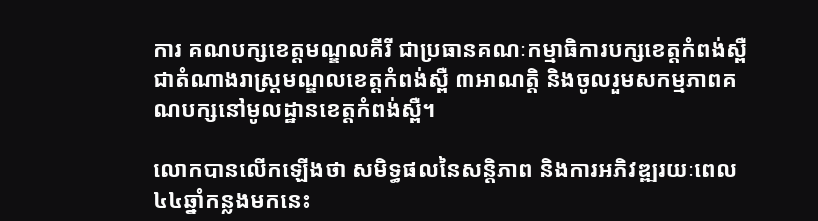ការ គណបក្សខេត្តមណ្ឌលគីរី ជាប្រធានគណៈកម្មាធិការបក្សខេត្តកំពង់ស្ពឺ ជាតំណាងរាស្ត្រមណ្ឌលខេត្តកំពង់ស្ពឺ ៣អាណត្តិ និងចូលរួមសកម្មភាពគណបក្សនៅមូលដ្ឋានខេត្តកំពង់ស្ពឺ។

លោកបានលើកឡើងថា សមិទ្ធផលនៃសន្តិភាព និងការអភិវឌ្ឍរយៈពេល៤៤ឆ្នាំកន្លងមកនេះ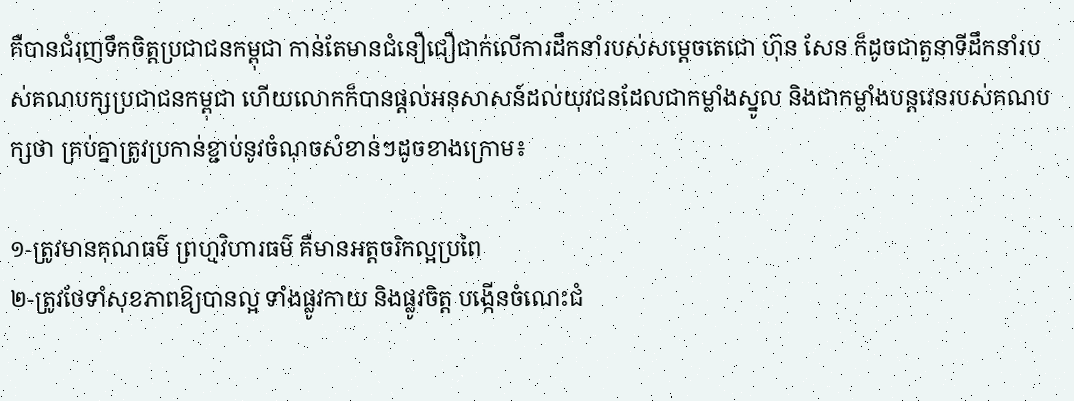គឺបានជំរុញទឹកចិត្តប្រជាជនកម្ពុជា កាន់តែមានជំនឿជឿជាក់លើការដឹកនាំរបស់សម្តេចតេជោ ហ៊ុន សែន ក៏ដូចជាតួនាទីដឹកនាំរបស់គណបក្សប្រជាជនកម្ពុជា ហើយលោកក៏បានផ្តល់អនុសាសន៍ដល់យុវជនដែលជាកម្លាំងស្នូល និងជាកម្លាំងបន្តវេនរបស់គណបក្សថា គ្រប់គ្នាត្រូវប្រកាន់ខ្ជាប់នូវចំណុចសំខាន់ៗដូចខាងក្រោម៖

១-ត្រូវមានគុណធម៌ ព្រហ្មវិហារធម៌ គឺមានអត្តចរិកល្អប្រពៃ
២-ត្រូវថែទាំសុខភាពឱ្យបានល្អ ទាំងផ្លូវកាយ និងផ្លូវចិត្ត បង្កើនចំណេះជំ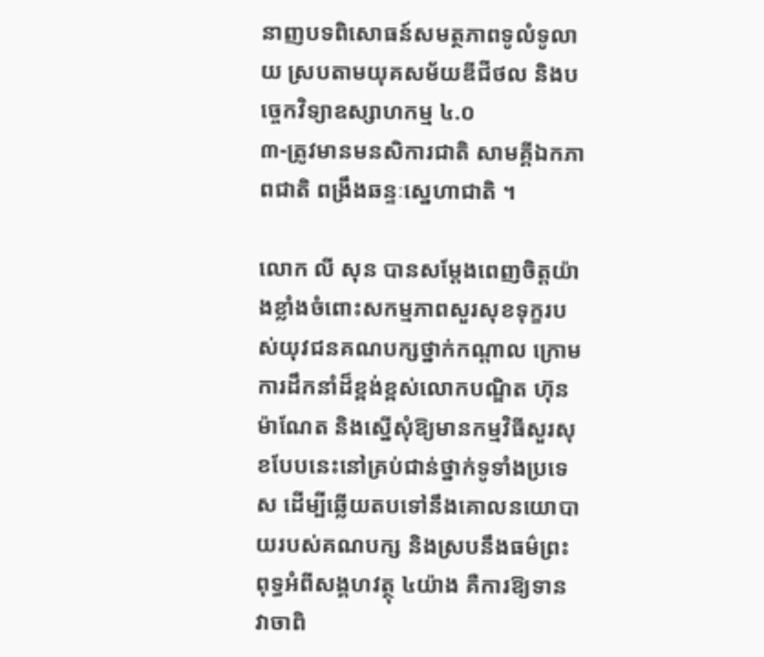នាញបទពិសោធន៍សមត្ថភាពទូលំទូលាយ ស្របតាមយុគសម័យឌីជីថល និងបច្ចេកវិទ្យាឧស្សាហកម្ម ៤.០
៣-ត្រូវមានមនសិការជាតិ សាមគ្គីឯកភាពជាតិ ពង្រឹងឆន្ទៈសេ្នហាជាតិ ។

លោក លី សុន បានសម្ដែងពេញចិត្តយ៉ាងខ្លាំងចំពោះសកម្មភាពសួរសុខទុក្ខរបស់យុវជនគណបក្សថ្នាក់កណ្ដាល ក្រោមការដឹកនាំដ៏ខ្ពង់ខ្ពស់លោកបណ្ឌិត ហ៊ុន ម៉ាណែត និងស្នើសុំឱ្យមានកម្មវិធីសួរសុខបែបនេះនៅគ្រប់ជាន់ថ្នាក់ទូទាំងប្រទេស ដើម្បីឆ្លើយតបទៅនឹងគោលនយោបាយរបស់គណបក្ស និងស្របនឹងធម៌ព្រះពុទ្ធអំពីសង្គហវត្ថុ ៤យ៉ាង គឺការឱ្យទាន វាចាពិ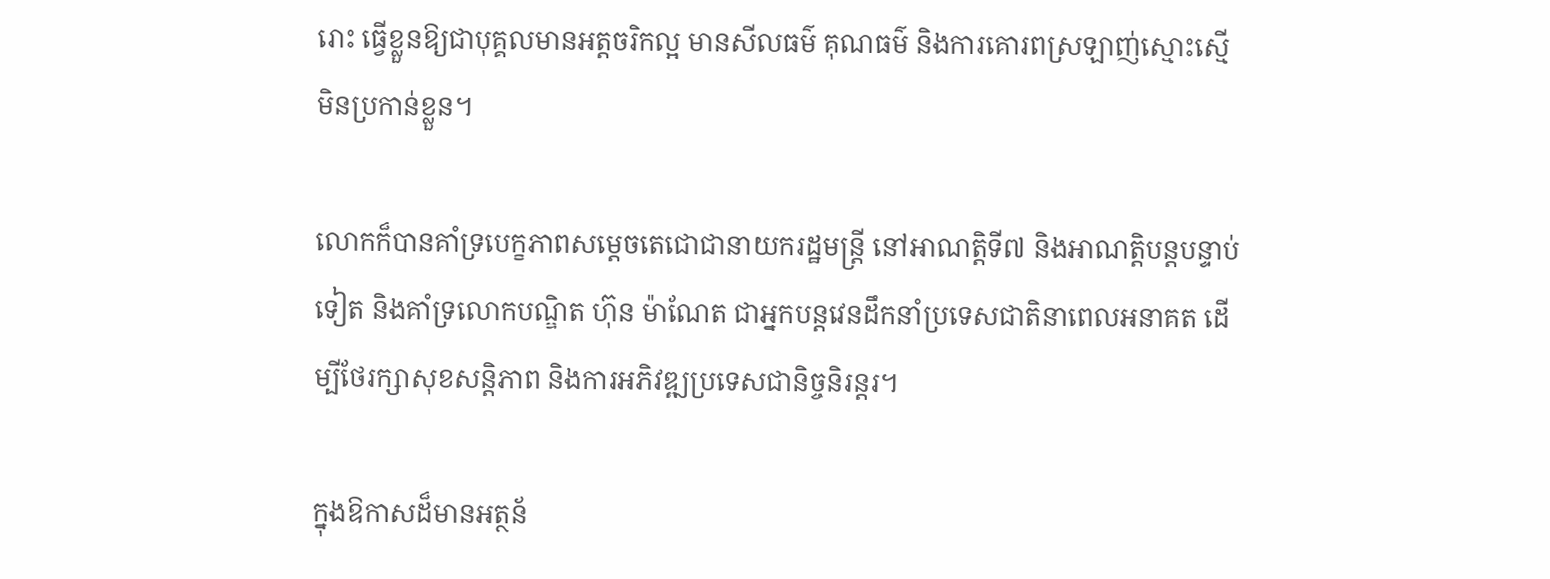រោះ ធ្វើខ្លួនឱ្យជាបុគ្គលមានអត្តចរិកល្អ មានសីលធម៌ គុណធម៌ និងការគោរពស្រឡាញ់ស្មោះស្មើ មិនប្រកាន់ខ្លួន។

លោកក៏បានគាំទ្របេក្ខភាពសម្ដេចតេជោជានាយករដ្ឋមន្រ្តី នៅអាណត្តិទី៧ និងអាណត្តិបន្តបន្ទាប់ទៀត និងគាំទ្រលោកបណ្ឌិត ហ៊ុន ម៉ាណែត ជាអ្នកបន្តវេនដឹកនាំប្រទេសជាតិនាពេលអនាគត ដើម្បីថែរក្សាសុខសន្តិភាព និងការអភិវឌ្ឍប្រទេសជានិច្ចនិរន្តរ។

ក្នុងឱកាសដ៏មានអត្ថន័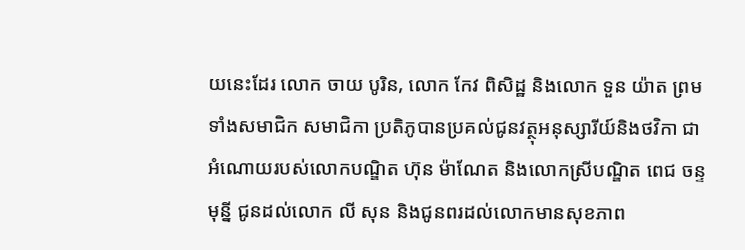យនេះដែរ លោក ចាយ បូរិន, លោក កែវ ពិសិដ្ឋ និងលោក ទួន យ៉ាត ព្រមទាំងសមាជិក សមាជិកា ប្រតិភូបានប្រគល់ជូនវត្ថុអនុស្សារីយ៍និងថវិកា ជាអំណោយរបស់លោកបណ្ឌិត ហ៊ុន ម៉ាណែត និងលោកស្រីបណ្ឌិត ពេជ ចន្ទមុន្នី ជូនដល់លោក លី សុន និងជូនពរដល់លោកមានសុខភាព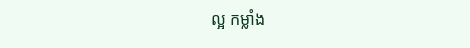ល្អ កម្លាំង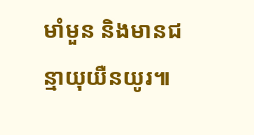មាំមួន និងមានជន្មាយុយឺនយូរ៕